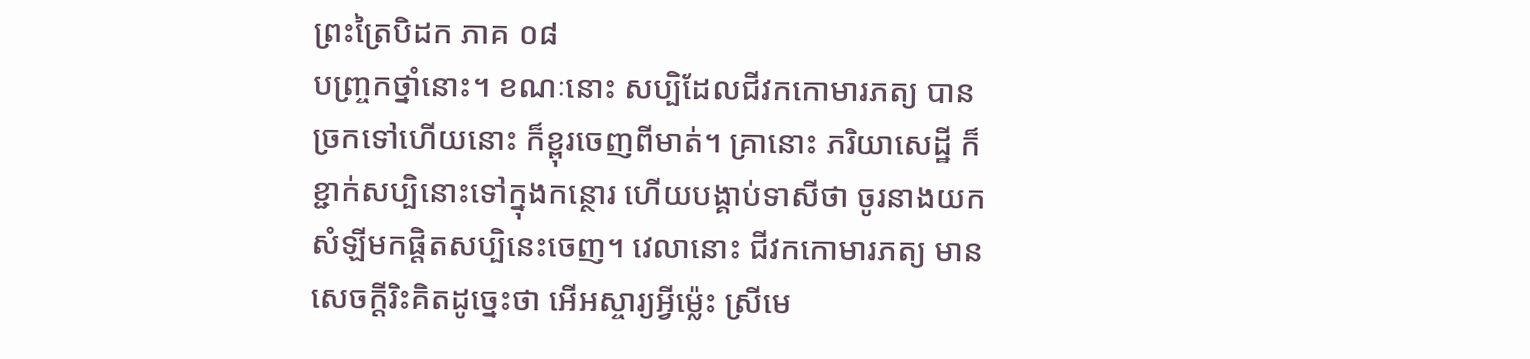ព្រះត្រៃបិដក ភាគ ០៨
បញ្ច្រកថ្នាំនោះ។ ខណៈនោះ សប្បិដែលជីវកកោមារភត្យ បានច្រកទៅហើយនោះ ក៏ខ្ពុរចេញពីមាត់។ គ្រានោះ ភរិយាសេដ្ឋី ក៏ខ្ជាក់សប្បិនោះទៅក្នុងកន្ថោរ ហើយបង្គាប់ទាសីថា ចូរនាងយកសំឡីមកផ្តិតសប្បិនេះចេញ។ វេលានោះ ជីវកកោមារភត្យ មានសេចក្តីរិះគិតដូច្នេះថា អើអស្ចារ្យអ្វីម្ល៉េះ ស្រីមេ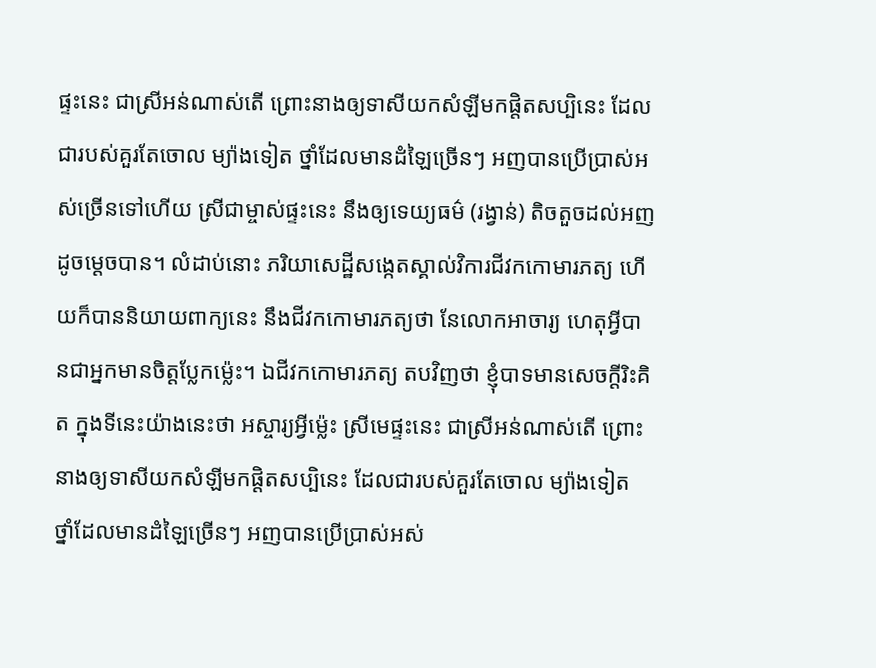ផ្ទះនេះ ជាស្រីអន់ណាស់តើ ព្រោះនាងឲ្យទាសីយកសំឡីមកផ្តិតសប្បិនេះ ដែលជារបស់គួរតែចោល ម្យ៉ាងទៀត ថ្នាំដែលមានដំឡៃច្រើនៗ អញបានប្រើប្រាស់អស់ច្រើនទៅហើយ ស្រីជាម្ចាស់ផ្ទះនេះ នឹងឲ្យទេយ្យធម៌ (រង្វាន់) តិចតួចដល់អញដូចម្តេចបាន។ លំដាប់នោះ ភរិយាសេដ្ឋីសង្កេតស្គាល់វិការជីវកកោមារភត្យ ហើយក៏បាននិយាយពាក្យនេះ នឹងជីវកកោមារភត្យថា នែលោកអាចារ្យ ហេតុអ្វីបានជាអ្នកមានចិត្តប្លែកម្ល៉េះ។ ឯជីវកកោមារភត្យ តបវិញថា ខ្ញុំបាទមានសេចក្តីរិះគិត ក្នុងទីនេះយ៉ាងនេះថា អស្ចារ្យអ្វីម្ល៉េះ ស្រីមេផ្ទះនេះ ជាស្រីអន់ណាស់តើ ព្រោះនាងឲ្យទាសីយកសំឡីមកផ្តិតសប្បិនេះ ដែលជារបស់គួរតែចោល ម្យ៉ាងទៀត ថ្នាំដែលមានដំឡៃច្រើនៗ អញបានប្រើប្រាស់អស់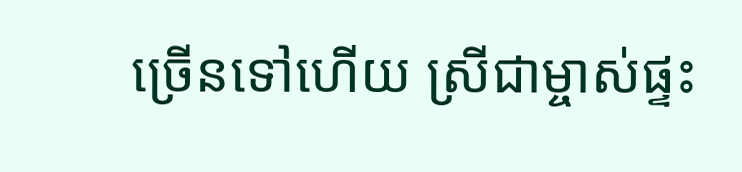ច្រើនទៅហើយ ស្រីជាម្ចាស់ផ្ទះ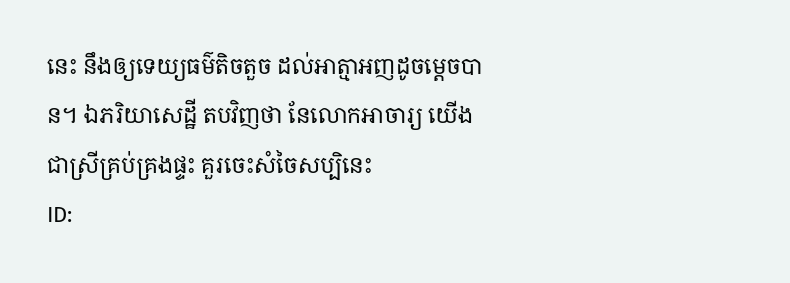នេះ នឹងឲ្យទេយ្យធម៌តិចតួច ដល់អាត្មាអញដូចម្តេចបាន។ ឯភរិយាសេដ្ឋី តបវិញថា នែលោកអាចារ្យ យើងជាស្រីគ្រប់គ្រងផ្ទះ គួរចេះសំចៃសប្បិនេះ
ID: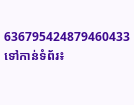636795424879460433
ទៅកាន់ទំព័រ៖